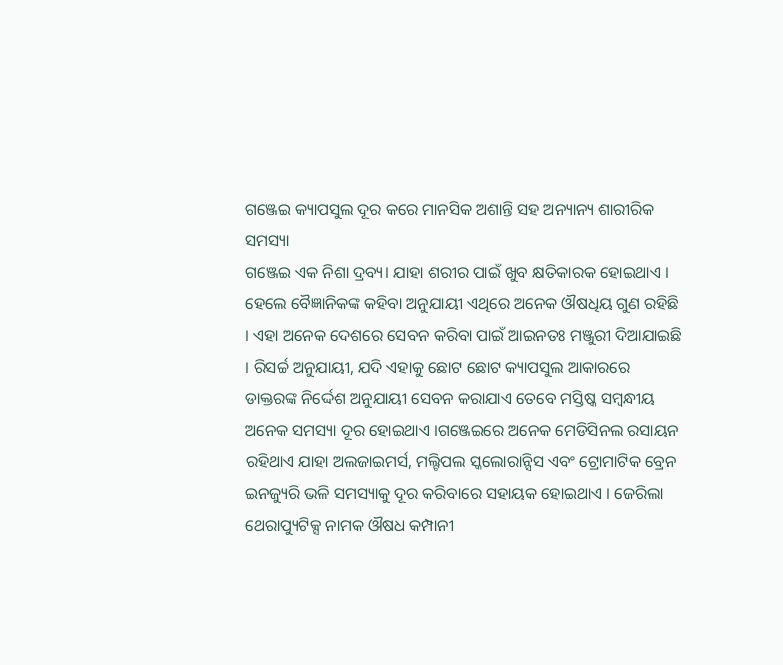ଗଞ୍ଜେଇ କ୍ୟାପସୁଲ ଦୂର କରେ ମାନସିକ ଅଶାନ୍ତି ସହ ଅନ୍ୟାନ୍ୟ ଶାରୀରିକ ସମସ୍ୟା
ଗଞ୍ଜେଇ ଏକ ନିଶା ଦ୍ରବ୍ୟ। ଯାହା ଶରୀର ପାଇଁ ଖୁବ କ୍ଷତିକାରକ ହୋଇଥାଏ । ହେଲେ ବୈଜ୍ଞାନିକଙ୍କ କହିବା ଅନୁଯାୟୀ ଏଥିରେ ଅନେକ ଔଷଧିୟ ଗୁଣ ରହିଛି । ଏହା ଅନେକ ଦେଶରେ ସେବନ କରିବା ପାଇଁ ଆଇନତଃ ମଞ୍ଜୁରୀ ଦିଆଯାଇଛି । ରିସର୍ଚ୍ଚ ଅନୁଯାୟୀ, ଯଦି ଏହାକୁ ଛୋଟ ଛୋଟ କ୍ୟାପସୁଲ ଆକାରରେ ଡାକ୍ତରଙ୍କ ନିର୍ଦ୍ଦେଶ ଅନୁଯାୟୀ ସେବନ କରାଯାଏ ତେବେ ମସ୍ତିଷ୍କ ସମ୍ବନ୍ଧୀୟ ଅନେକ ସମସ୍ୟା ଦୂର ହୋଇଥାଏ ।ଗଞ୍ଜେଇରେ ଅନେକ ମେଡିସିନଲ ରସାୟନ ରହିଥାଏ ଯାହା ଅଲଜାଇମର୍ସ, ମଲ୍ଟିପଲ ସ୍କଲୋରାନ୍ସିସ ଏବଂ ଟ୍ରୋମାଟିକ ବ୍ରେନ ଇନଜ୍ୟୁରି ଭଳି ସମସ୍ୟାକୁ ଦୂର କରିବାରେ ସହାୟକ ହୋଇଥାଏ । ଜେରିଲା ଥେରାପ୍ୟୁଟିକ୍ସ ନାମକ ଔଷଧ କମ୍ପାନୀ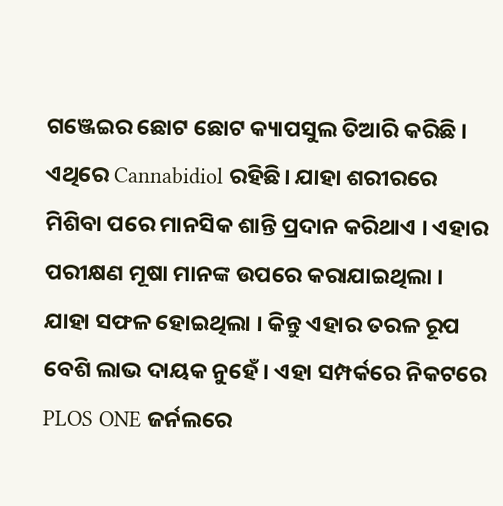ଗଞ୍ଜେଇର ଛୋଟ ଛୋଟ କ୍ୟାପସୁଲ ତିଆରି କରିଛି । ଏଥିରେ Cannabidiol ରହିଛି। ଯାହା ଶରୀରରେ ମିଶିବା ପରେ ମାନସିକ ଶାନ୍ତି ପ୍ରଦାନ କରିଥାଏ । ଏହାର ପରୀକ୍ଷଣ ମୂଷା ମାନଙ୍କ ଉପରେ କରାଯାଇଥିଲା । ଯାହା ସଫଳ ହୋଇଥିଲା । କିନ୍ତୁ ଏହାର ତରଳ ରୂପ ବେଶି ଲାଭ ଦାୟକ ନୁହେଁ । ଏହା ସମ୍ପର୍କରେ ନିକଟରେ PLOS ONE ଜର୍ନଲରେ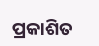ପ୍ରକାଶିତ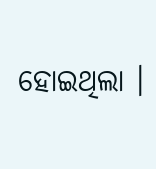ହୋଇଥିଲା ।